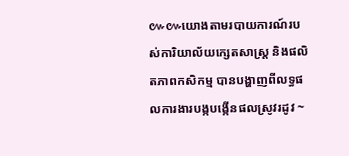៚៚យោងតាមរបាយការណ៍របស់ការិយាល័យក្សេតសាស្រ្ត និងផលិតភាពកសិកម្ម បានបង្ហាញពីលទ្ធផលការងារបង្កបង្កើនផលស្រូវរដូវ ~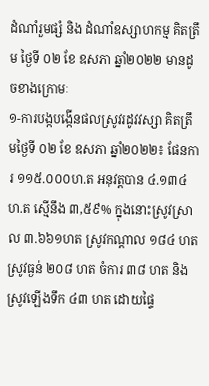ដំណាំរួមផ្សំ និង ដំណាំឧស្សាហកម្ម គិតត្រឹម ថ្ងៃទី ០២ ខែ ឧសភា ឆ្នាំ២០២២ មានដូចខាងក្រោមៈ
១-ការបង្កបង្កេីនផលស្រូវរដូវវស្សា គិតត្រឹមថ្ងៃទី ០២ ខែ ឧសភា ឆ្នាំ២០២២៖ ផែនការ ១១៥.០០០ហ.ត អនុវត្តបាន ៤.១៣៤ហ.ត ស្មើនឹង ៣,៥៩% ក្នុងនោះស្រូវស្រាល ៣.៦៦១ហត ស្រូវកណ្ដាល ១៨៤ ហត ស្រូវធ្ងន់ ២០៨ ហត ចំការ ៣៨ ហត និងស្រូវឡេីងទឹក ៤៣ ហត ដោយផ្ទៃ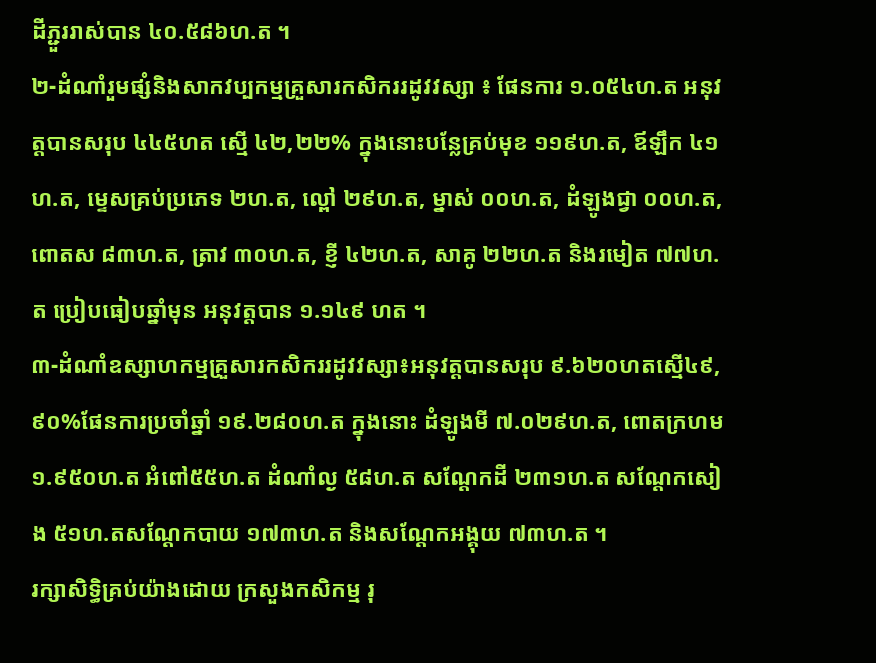ដីភ្ជួររាស់បាន ៤០.៥៨៦ហ.ត ។
២-ដំណាំរួមផ្សំនិងសាកវប្បកម្មគ្រួសារកសិកររដូវវស្សា ៖ ផែនការ ១.០៥៤ហ.ត អនុវត្តបានសរុប ៤៤៥ហត ស្មើ ៤២,២២% ក្នុងនោះបន្លែគ្រប់មុខ ១១៩ហ.ត, ឪឡឹក ៤១ហ.ត, ម្ទេសគ្រប់ប្រភេទ ២ហ.ត, ល្ពៅ ២៩ហ.ត, ម្នាស់ ០០ហ.ត, ដំឡូងជ្វា ០០ហ.ត, ពោតស ៨៣ហ.ត, ត្រាវ ៣០ហ.ត, ខ្ញី ៤២ហ.ត, សាគូ ២២ហ.ត និងរមៀត ៧៧ហ.ត ប្រៀបធៀបឆ្នាំមុន អនុវត្តបាន ១.១៤៩ ហត ។
៣-ដំណាំឧស្សាហកម្មគ្រួសារកសិកររដូវវស្សា៖អនុវត្តបានសរុប ៩.៦២០ហតស្មើ៤៩,៩០%ផែនការប្រចាំឆ្នាំ ១៩.២៨០ហ.ត ក្នុងនោះ ដំឡូងមី ៧.០២៩ហ.ត, ពោតក្រហម ១.៩៥០ហ.ត អំពៅ៥៥ហ.ត ដំណាំល្ង ៥៨ហ.ត សណ្តែកដី ២៣១ហ.ត សណ្តែកសៀង ៥១ហ.តសណ្តែកបាយ ១៧៣ហ.ត និងសណ្តែកអង្គុយ ៧៣ហ.ត ។
រក្សាសិទិ្ធគ្រប់យ៉ាងដោយ ក្រសួងកសិកម្ម រុ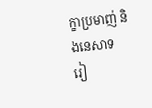ក្ខាប្រមាញ់ និងនេសាទ
រៀ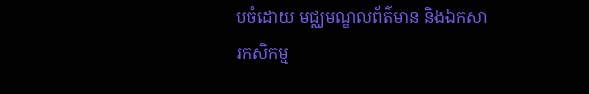បចំដោយ មជ្ឈមណ្ឌលព័ត៌មាន និងឯកសារកសិកម្ម